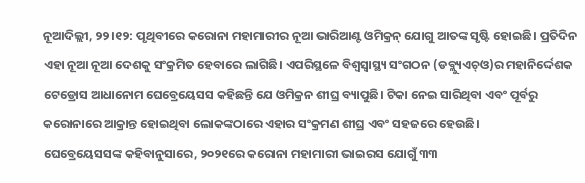ନୂଆଦିଲ୍ଲୀ, ୨୨।୧୨: ପୃଥିବୀରେ କରୋନା ମହାମାରୀର ନୂଆ ଭାରିଆଣ୍ଟ ଓମିକ୍ରନ୍ ଯୋଗୁ ଆତଙ୍କ ସୃଷ୍ଟି ହୋଇଛି। ପ୍ରତିଦିନ ଏହା ନୂଆ ନୂଆ ଦେଶକୁ ସଂକ୍ରମିତ ହେବାରେ ଲାଗିଛି। ଏପରିସ୍ଥଳେ ବିଶ୍ୱସ୍ବାସ୍ଥ୍ୟ ସଂଗଠନ (ଡବ୍ଲ୍ୟୁଏଚ୍ଓ)ର ମହାନିର୍ଦ୍ଦେଶକ ଟେଡ୍ରୋସ ଆଧାନୋମ ଘେବ୍ରେୟେସସ କହିଛନ୍ତି ଯେ ଓମିକ୍ରନ ଶୀଘ୍ର ବ୍ୟାପୁଛି। ଟିକା ନେଇ ସାରିଥିବା ଏବଂ ପୂର୍ବରୁ କରୋନାରେ ଆକ୍ରାନ୍ତ ହୋଇଥିବା ଲୋକଙ୍କଠାରେ ଏହାର ସଂକ୍ରମଣ ଶୀଘ୍ର ଏବଂ ସହଜରେ ହେଉଛି।
ଘେବ୍ରେୟେସସଙ୍କ କହିବାନୁସାରେ, ୨୦୨୧ରେ କରୋନା ମହାମାରୀ ଭାଇରସ ଯୋଗୁଁ ୩୩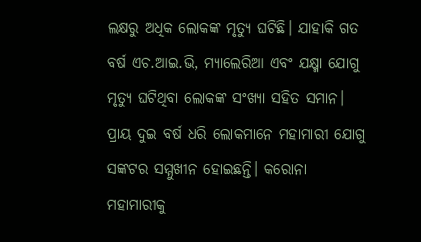ଲକ୍ଷରୁ ଅଧିକ ଲୋକଙ୍କ ମୃତ୍ୟୁ ଘଟିଛି। ଯାହାକି ଗତ ବର୍ଷ ଏଚ.ଆଇ.ଭି, ମ୍ୟାଲେରିଆ ଏବଂ ଯକ୍ଷ୍ମା ଯୋଗୁ ମୃତ୍ୟୁ ଘଟିଥିବା ଲୋକଙ୍କ ସଂଖ୍ୟା ସହିତ ସମାନ।
ପ୍ରାୟ ଦୁଇ ବର୍ଷ ଧରି ଲୋକମାନେ ମହାମାରୀ ଯୋଗୁ ସଙ୍କଟର ସମ୍ମୁଖୀନ ହୋଇଛନ୍ତି। କରୋନା ମହାମାରୀକୁ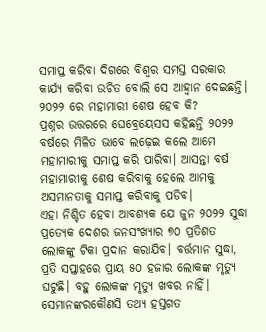ସମାପ୍ତ କରିବା ଦିଗରେ ବିଶ୍ୱର ସମସ୍ତ ସରକାର କାର୍ଯ୍ୟ କରିବା ଉଚିତ ବୋଲି ସେ ଆହ୍ବାନ ଦେଇଛନ୍ତି। ୨୦୨୨ ରେ ମହାମାରୀ ଶେଷ ହେବ କି?
ପ୍ରଶ୍ନର ଉତ୍ତରରେ ଘେବ୍ରେୟେସସ କହିଛନ୍ତି ୨୦୨୨ ବର୍ଷରେ ମିଳିତ ଭାବେ ଲଢ଼େଇ କଲେ ଆମେ ମହାମାରୀକୁ ସମାପ୍ତ କରି ପାରିବା। ଆସନ୍ତା ବର୍ଷ ମହାମାରୀକୁ ଶେଷ କରିବାକୁ ହେଲେ ଆମକୁ ଅସମାନତାକୁ ସମାପ୍ତ କରିବାକୁ ପଡିବ।
ଏହା ନିଶ୍ଚିତ ହେବା ଆବଶ୍ୟକ ଯେ ଜୁନ ୨୦୨୨ ସୁଦ୍ଧା ପ୍ରତ୍ୟେକ ଦେଶର ଜନସଂଖ୍ୟାର ୭୦ ପ୍ରତିଶତ ଲୋକଙ୍କୁ ଟିକା ପ୍ରଦାନ କରାଯିବ। ବର୍ତ୍ତମାନ ସୁଦ୍ଧା, ପ୍ରତି ସପ୍ତାହରେ ପ୍ରାୟ ୫୦ ହଜାର ଲୋକଙ୍କ ମୃତ୍ୟୁ ଘଟୁଛି। ବହୁ ଲୋକଙ୍କ ମୃତ୍ୟୁ ଖବର ନାହିଁ। ସେମାନଙ୍କରକୌଣସି ତଥ୍ୟ ହସ୍ତଗତ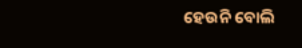ହେଉନି ବୋଲି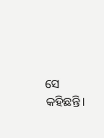ସେ କହିଛନ୍ତି।